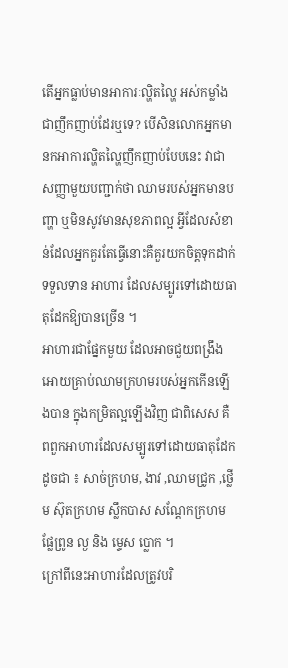តើអ្នកធ្លាប់មានអាការៈល្ហិតល្ហៃ អស់កម្លាំងជាញឹកញាប់ដែរឬទេ? បើសិនលោកអ្នកមានកអាការល្ហិតល្ហៃញឹកញាប់បែបនេះ វាជាសញ្ញាមួយបញ្ជាក់ថា ឈាមរបស់អ្នកមានបញ្ហា ឬមិនសូវមានសុខភាពល្អ អ្វីដែលសំខាន់ដែលអ្នកគួរតែធ្វើនោះគឺគួរយកចិត្តទុកដាក់ទទួលទាន អាហារ ដែលសម្បូរទៅដោយធាតុដែកឱ្យបានច្រើន ។
អាហារជាផ្នែកមួយ ដែលអាចជួយពង្រឹងអោយគ្រាប់ឈាមក្រហមរបស់អ្នកកើនឡើងបាន ក្នុងកម្រិតល្អឡើងវិញ ជាពិសេស គឺពពួកអាហារដែលសម្បូរទៅដោយធាតុដែកដូចជា ៖ សាច់ក្រហម, ងាវ ,ឈាមជ្រូក ,ថ្លើម ស៊ុតក្រហម ស្លឹកបាស សណ្តែកក្រហម ផ្លែព្រូន ល្ង និង ម្ទេស ប្លោក ។
ក្រៅពីនេះអាហារដែលត្រូវបរិ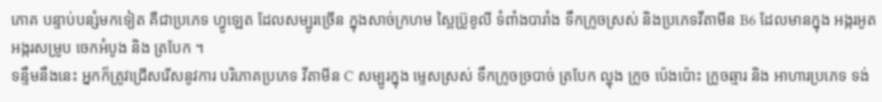ភោគ បន្ទាប់បន្សំមកទៀត គឺជាប្រភេទ ហ្វូឡេត ដែលសម្បូរច្រើន ក្នុងសាច់ក្រហម ស្ពៃប្រ៊ូខូលី ទំពាំងបារាំង ទឹកក្រូចស្រស់ និងប្រភេទវីតាមីន B6 ដែលមានក្នុង អង្ករអូត អង្ករសម្រូប ចេកអំបូង និង ត្របែក ។
ទន្ទឹមនឹងនេះ អ្នកក៏ត្រូវជ្រើសរើសនូវការ បរិភោគប្រភេទ វីតាមីន C សម្បូរក្នុង ម្ទេសស្រស់ ទឹកក្រូចច្របាច់ ត្របែក ល្ហុង ក្រូច ប៉េងប៉ោះ ក្រូចឆ្មារ និង អាហារប្រភេទ ទង់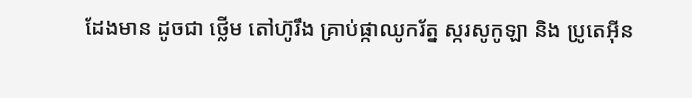ដែងមាន ដូចជា ថ្លើម តៅហ៊ូរឹង គ្រាប់ផ្កាឈូករ័ត្ន ស្ករសូកូឡា និង ប្រូតេអ៊ីន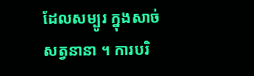ដែលសម្បូរ ក្នុងសាច់ សត្វនានា ។ ការបរិ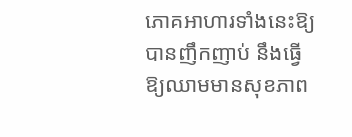ភោគអាហារទាំងនេះឱ្យបានញឹកញាប់ នឹងធ្វើឱ្យឈាមមានសុខភាព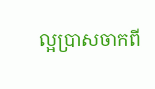ល្អប្រាសចាកពី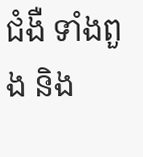ជំងឺ ទាំងពួង និង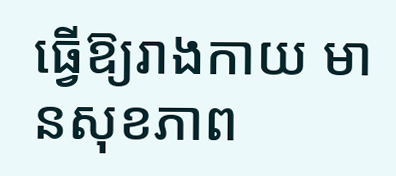ធ្វើឱ្យរាងកាយ មានសុខភាព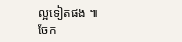ល្អទៀតផង ៕
ចែក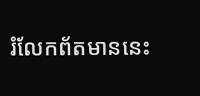រំលែកព័តមាននេះ